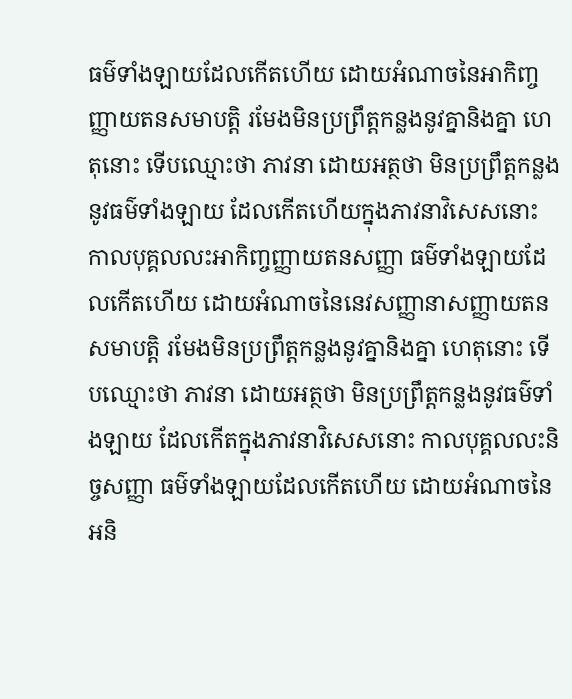ធម៌ទាំងឡាយដែលកើតហើយ ដោយអំណាចនៃអាកិញ្ចញ្ញាយតនសមាបត្តិ រមែងមិនប្រព្រឹត្តកន្លងនូវគ្នានិងគ្នា ហេតុនោះ ទើបឈ្មោះថា ភាវនា ដោយអត្ថថា មិនប្រព្រឹត្តកន្លងនូវធម៌ទាំងឡាយ ដែលកើតហើយក្នុងភាវនាវិសេសនោះ កាលបុគ្គលលះអាកិញ្ចញ្ញាយតនសញ្ញា ធម៌ទាំងឡាយដែលកើតហើយ ដោយអំណាចនៃនេវសញ្ញានាសញ្ញាយតនសមាបត្តិ រមែងមិនប្រព្រឹត្តកន្លងនូវគ្នានិងគ្នា ហេតុនោះ ទើបឈ្មោះថា ភាវនា ដោយអត្ថថា មិនប្រព្រឹត្តកន្លងនូវធម៌ទាំងឡាយ ដែលកើតក្នុងភាវនាវិសេសនោះ កាលបុគ្គលលះនិច្ចសញ្ញា ធម៌ទាំងឡាយដែលកើតហើយ ដោយអំណាចនៃអនិ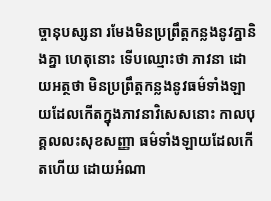ច្ចានុបស្សនា រមែងមិនប្រព្រឹត្តកន្លងនូវគ្នានិងគ្នា ហេតុនោះ ទើបឈ្មោះថា ភាវនា ដោយអត្ថថា មិនប្រព្រឹត្តកន្លងនូវធម៌ទាំងឡាយដែលកើតក្នុងភាវនាវិសេសនោះ កាលបុគ្គលលះសុខសញ្ញា ធម៌ទាំងឡាយដែលកើតហើយ ដោយអំណា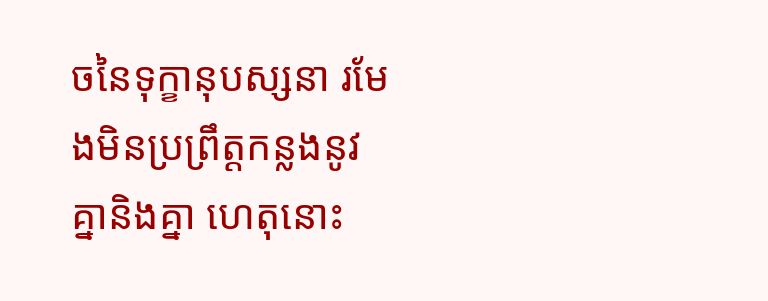ចនៃទុក្ខានុបស្សនា រមែងមិនប្រព្រឹត្តកន្លងនូវគ្នានិងគ្នា ហេតុនោះ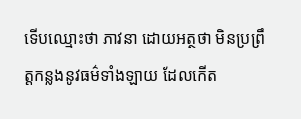ទើបឈ្មោះថា ភាវនា ដោយអត្ថថា មិនប្រព្រឹត្តកន្លងនូវធម៌ទាំងឡាយ ដែលកើត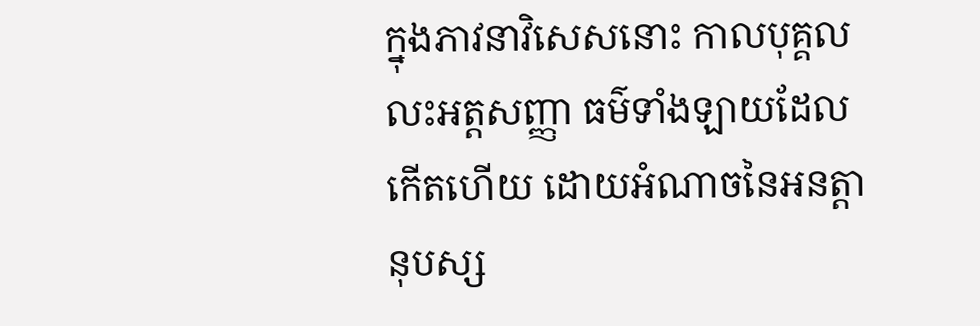ក្នុងភាវនាវិសេសនោះ កាលបុគ្គលលះអត្តសញ្ញា ធម៌ទាំងឡាយដែលកើតហើយ ដោយអំណាចនៃអនត្តានុបស្ស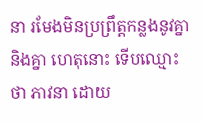នា រមែងមិនប្រព្រឹត្តកន្លងនូវគ្នានិងគ្នា ហេតុនោះ ទើបឈ្មោះថា ភាវនា ដោយ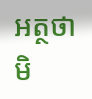អត្ថថា មិ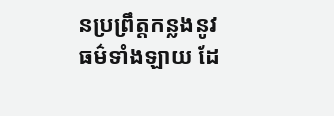នប្រព្រឹត្តកន្លងនូវធម៌ទាំងឡាយ ដែ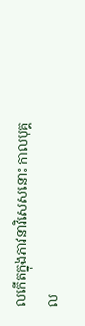លកើតក្នុងភាវនាវិសេសនោះ កាលបុគ្គល